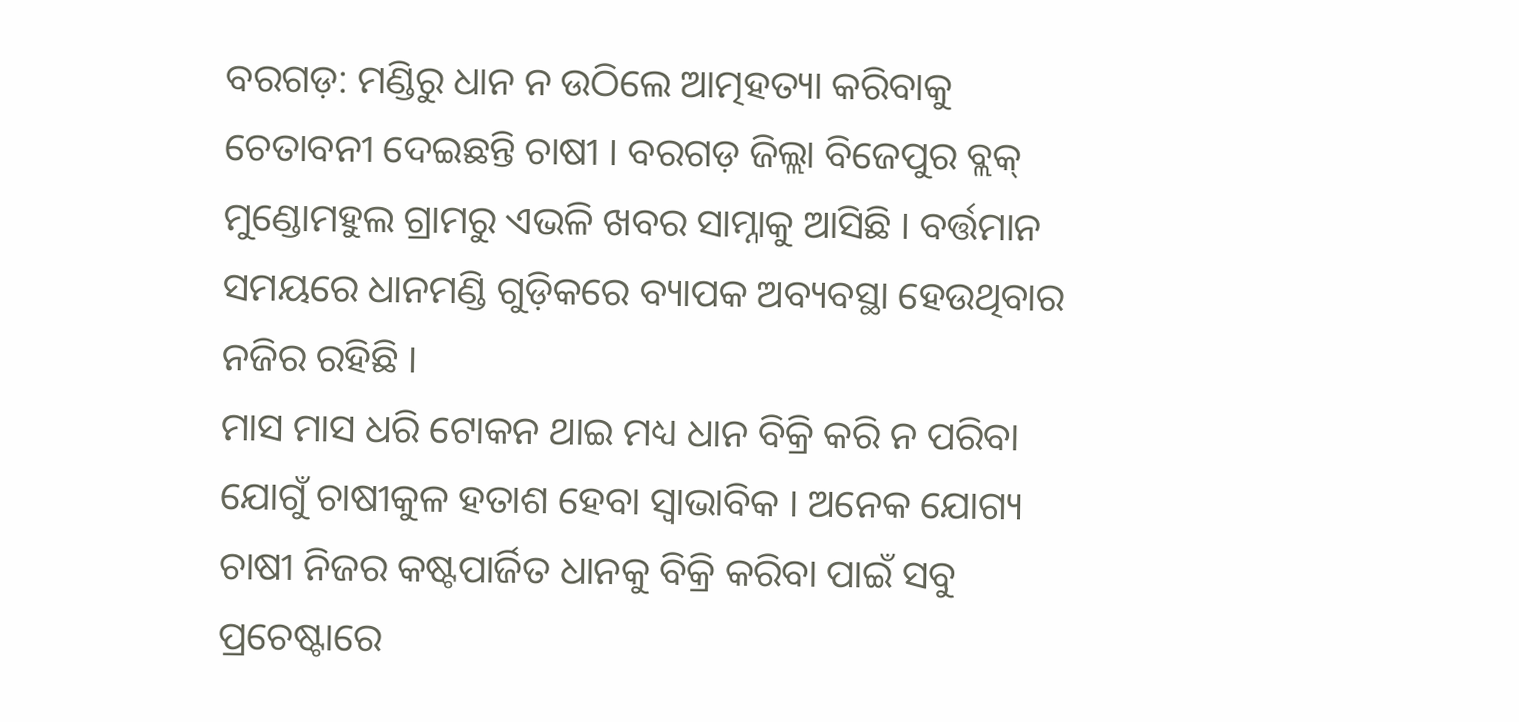ବରଗଡ଼: ମଣ୍ଡିରୁ ଧାନ ନ ଉଠିଲେ ଆତ୍ମହତ୍ୟା କରିବାକୁ ଚେତାବନୀ ଦେଇଛନ୍ତି ଚାଷୀ । ବରଗଡ଼ ଜିଲ୍ଲା ବିଜେପୁର ବ୍ଲକ୍ ମୁଣ୍ଡୋମହୁଲ ଗ୍ରାମରୁ ଏଭଳି ଖବର ସାମ୍ନାକୁ ଆସିଛି । ବର୍ତ୍ତମାନ ସମୟରେ ଧାନମଣ୍ଡି ଗୁଡ଼ିକରେ ବ୍ୟାପକ ଅବ୍ୟବସ୍ଥା ହେଉଥିବାର ନଜିର ରହିଛି ।
ମାସ ମାସ ଧରି ଟୋକନ ଥାଇ ମଧ୍ୟ ଧାନ ବିକ୍ରି କରି ନ ପରିବା ଯୋଗୁଁ ଚାଷୀକୁଳ ହତାଶ ହେବା ସ୍ବାଭାବିକ । ଅନେକ ଯୋଗ୍ୟ ଚାଷୀ ନିଜର କଷ୍ଟପାର୍ଜିତ ଧାନକୁ ବିକ୍ରି କରିବା ପାଇଁ ସବୁ ପ୍ରଚେଷ୍ଟାରେ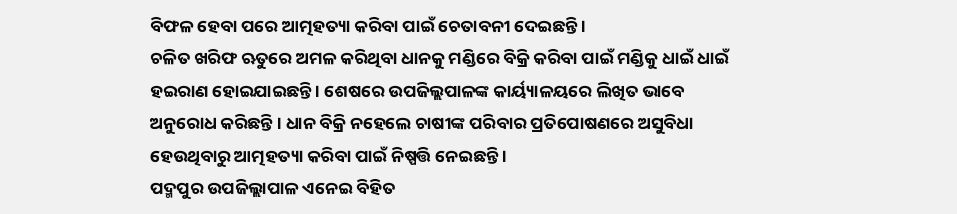ବିଫଳ ହେବା ପରେ ଆତ୍ମହତ୍ୟା କରିବା ପାଇଁ ଚେତାବନୀ ଦେଇଛନ୍ତି ।
ଚଳିତ ଖରିଫ ଋତୁରେ ଅମଳ କରିଥିବା ଧାନକୁ ମଣ୍ଡିରେ ବିକ୍ରି କରିବା ପାଇଁ ମଣ୍ଡିକୁ ଧାଇଁ ଧାଇଁ ହଇରାଣ ହୋଇଯାଇଛନ୍ତି । ଶେଷରେ ଉପଜିଲ୍ଲପାଳଙ୍କ କାର୍ୟ୍ୟାଳୟରେ ଲିଖିତ ଭାବେ ଅନୁରୋଧ କରିଛନ୍ତି । ଧାନ ବିକ୍ରି ନହେଲେ ଚାଷୀଙ୍କ ପରିବାର ପ୍ରତିପୋଷଣରେ ଅସୁବିଧା ହେଉଥିବାରୁ ଆତ୍ମହତ୍ୟା କରିବା ପାଇଁ ନିଷ୍ପତ୍ତି ନେଇଛନ୍ତି ।
ପଦ୍ମପୁର ଉପଜିଲ୍ଲାପାଳ ଏନେଇ ବିହିତ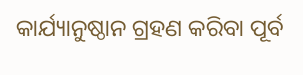କାର୍ଯ୍ୟାନୁଷ୍ଠାନ ଗ୍ରହଣ କରିବା ପୂର୍ବ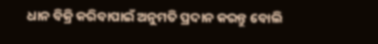ଧାନ ବିକ୍ରି କରିବାପାଇଁ ଅନୁମତି ପ୍ରଦାନ କରନ୍ତୁ ବୋଲି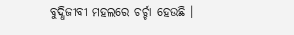ବୁଦ୍ଧିଜୀବୀ ମହଲରେ ଚର୍ଚ୍ଚା ହେଉଛି ।